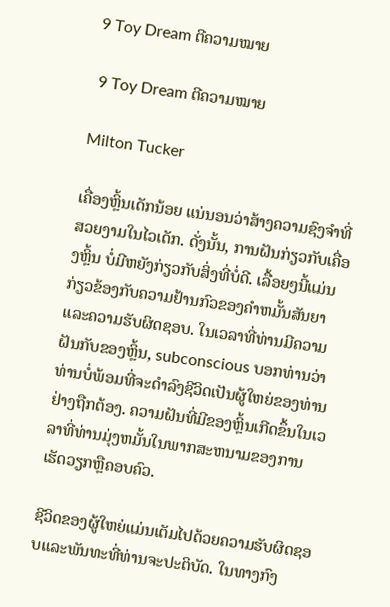9 Toy Dream ຕີຄວາມໝາຍ

 9 Toy Dream ຕີຄວາມໝາຍ

Milton Tucker

ເຄື່ອງຫຼິ້ນເດັກນ້ອຍ ແນ່ນອນວ່າສ້າງຄວາມຊົງຈຳທີ່ສວຍງາມໃນໄວເດັກ. ດັ່ງນັ້ນ, ການຝັນກ່ຽວກັບເຄື່ອງຫຼິ້ນ ບໍ່ມີຫຍັງກ່ຽວກັບສິ່ງທີ່ບໍ່ດີ. ເລື້ອຍໆນີ້ແມ່ນກ່ຽວຂ້ອງກັບຄວາມຢ້ານກົວຂອງຄໍາຫມັ້ນສັນຍາແລະຄວາມຮັບຜິດຊອບ. ໃນເວລາທີ່ທ່ານມີຄວາມຝັນກັບຂອງຫຼິ້ນ, subconscious ບອກທ່ານວ່າທ່ານບໍ່ພ້ອມທີ່ຈະດໍາລົງຊີວິດເປັນຜູ້ໃຫຍ່ຂອງທ່ານຢ່າງຖືກຕ້ອງ. ຄວາມຝັນທີ່ມີຂອງຫຼິ້ນເກີດຂຶ້ນໃນເວລາທີ່ທ່ານມຸ່ງຫມັ້ນໃນພາກສະຫນາມຂອງການເຮັດວຽກຫຼືຄອບຄົວ.

ຊີວິດຂອງຜູ້ໃຫຍ່ແມ່ນເຕັມໄປດ້ວຍຄວາມຮັບຜິດຊອບແລະພັນທະທີ່ທ່ານຈະປະຕິບັດ. ໃນທາງກົງ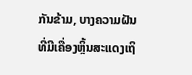ກັນຂ້າມ, ບາງຄວາມຝັນທີ່ມີເຄື່ອງຫຼິ້ນສະແດງເຖິ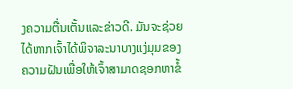ງຄວາມຕື່ນເຕັ້ນແລະຂ່າວດີ. ມັນຈະຊ່ວຍໄດ້ຫາກເຈົ້າໄດ້ພິຈາລະນາບາງແງ່ມຸມຂອງຄວາມຝັນເພື່ອໃຫ້ເຈົ້າສາມາດຊອກຫາຂໍ້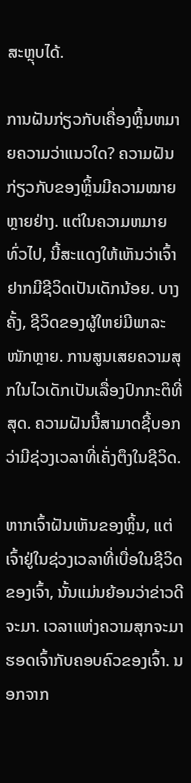ສະຫຼຸບໄດ້.

ການຝັນກ່ຽວກັບເຄື່ອງຫຼິ້ນຫມາຍຄວາມວ່າແນວໃດ? ຄວາມຝັນກ່ຽວກັບຂອງຫຼິ້ນມີຄວາມໝາຍຫຼາຍຢ່າງ. ແຕ່ໃນຄວາມຫມາຍທົ່ວໄປ, ນີ້ສະແດງໃຫ້ເຫັນວ່າເຈົ້າຢາກມີຊີວິດເປັນເດັກນ້ອຍ. ບາງຄັ້ງ, ຊີວິດຂອງຜູ້ໃຫຍ່ມີພາລະໜັກຫຼາຍ. ການສູນເສຍຄວາມສຸກໃນໄວເດັກເປັນເລື່ອງປົກກະຕິທີ່ສຸດ. ຄວາມຝັນນີ້ສາມາດຊີ້ບອກວ່າມີຊ່ວງເວລາທີ່ເຄັ່ງຕຶງໃນຊີວິດ.

ຫາກເຈົ້າຝັນເຫັນຂອງຫຼິ້ນ, ແຕ່ເຈົ້າຢູ່ໃນຊ່ວງເວລາທີ່ເບື່ອໃນຊີວິດຂອງເຈົ້າ, ນັ້ນແມ່ນຍ້ອນວ່າຂ່າວດີຈະມາ. ເວລາແຫ່ງຄວາມສຸກຈະມາຮອດເຈົ້າກັບຄອບຄົວຂອງເຈົ້າ. ນອກຈາກ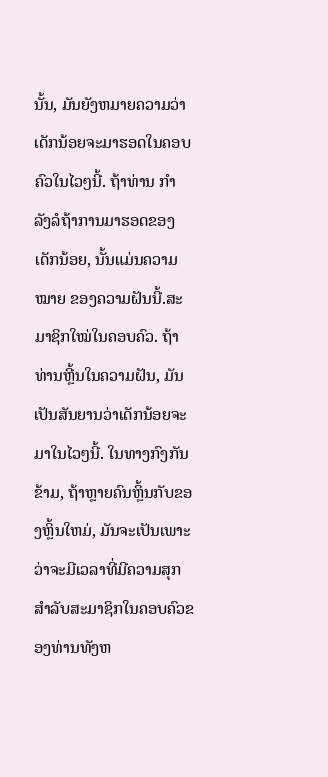ນັ້ນ, ມັນຍັງຫມາຍຄວາມວ່າເດັກນ້ອຍຈະມາຮອດໃນຄອບຄົວໃນໄວໆນີ້. ຖ້າທ່ານ ກຳ ລັງລໍຖ້າການມາຮອດຂອງເດັກນ້ອຍ, ນັ້ນແມ່ນຄວາມ ໝາຍ ຂອງຄວາມຝັນນີ້.ສະມາຊິກໃໝ່ໃນຄອບຄົວ. ຖ້າທ່ານຫຼີ້ນໃນຄວາມຝັນ, ມັນເປັນສັນຍານວ່າເດັກນ້ອຍຈະມາໃນໄວໆນີ້. ໃນທາງກົງກັນຂ້າມ, ຖ້າຫຼາຍຄົນຫຼິ້ນກັບຂອງຫຼິ້ນໃຫມ່, ມັນຈະເປັນເພາະວ່າຈະມີເວລາທີ່ມີຄວາມສຸກສໍາລັບສະມາຊິກໃນຄອບຄົວຂອງທ່ານທັງຫ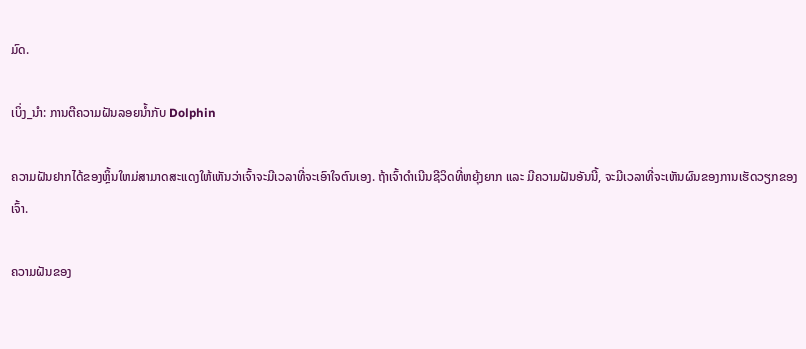ມົດ.

ເບິ່ງ_ນຳ: ການຕີຄວາມຝັນລອຍນ້ຳກັບ Dolphin

ຄວາມຝັນຢາກໄດ້ຂອງຫຼິ້ນໃຫມ່ສາມາດສະແດງໃຫ້ເຫັນວ່າເຈົ້າຈະມີເວລາທີ່ຈະເອົາໃຈຕົນເອງ. ຖ້າເຈົ້າດຳເນີນຊີວິດທີ່ຫຍຸ້ງຍາກ ແລະ ມີຄວາມຝັນອັນນີ້, ຈະມີເວລາທີ່ຈະເຫັນຜົນຂອງການເຮັດວຽກຂອງເຈົ້າ.

ຄວາມຝັນຂອງ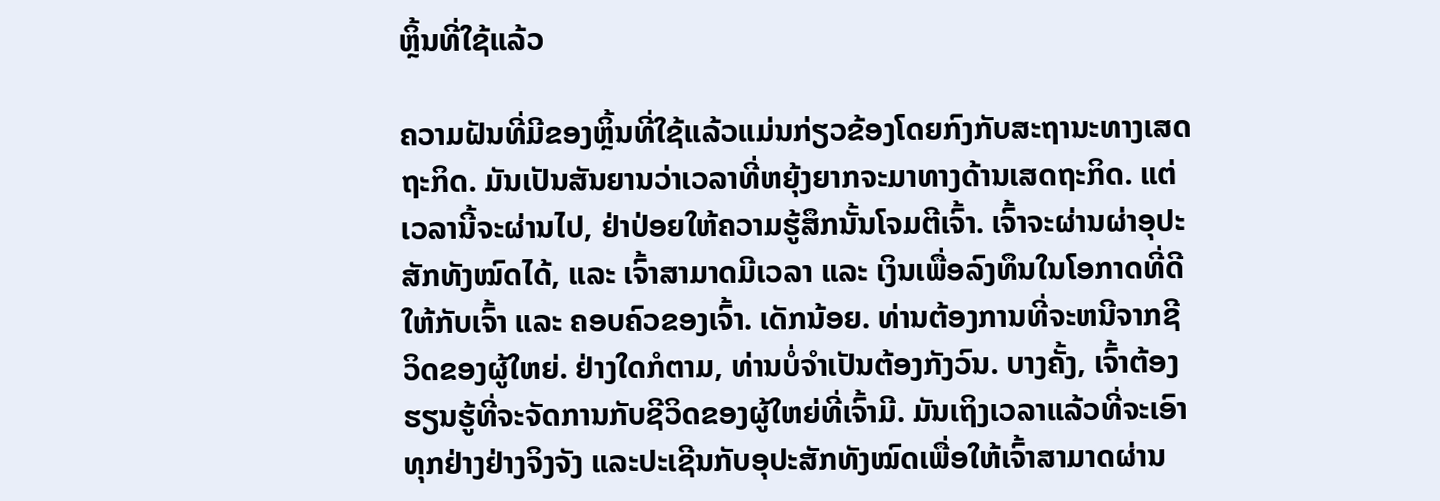ຫຼິ້ນທີ່ໃຊ້ແລ້ວ

ຄວາມຝັນທີ່ມີຂອງຫຼິ້ນທີ່ໃຊ້ແລ້ວແມ່ນກ່ຽວຂ້ອງໂດຍກົງກັບສະຖານະທາງເສດຖະກິດ. ມັນເປັນສັນຍານວ່າເວລາທີ່ຫຍຸ້ງຍາກຈະມາທາງດ້ານເສດຖະກິດ. ແຕ່ເວລານີ້ຈະຜ່ານໄປ, ຢ່າປ່ອຍໃຫ້ຄວາມຮູ້ສຶກນັ້ນໂຈມຕີເຈົ້າ. ເຈົ້າຈະຜ່ານຜ່າອຸປະສັກທັງໝົດໄດ້, ແລະ ເຈົ້າສາມາດມີເວລາ ແລະ ເງິນເພື່ອລົງທຶນໃນໂອກາດທີ່ດີໃຫ້ກັບເຈົ້າ ແລະ ຄອບຄົວຂອງເຈົ້າ. ເດັກນ້ອຍ. ທ່ານຕ້ອງການທີ່ຈະຫນີຈາກຊີວິດຂອງຜູ້ໃຫຍ່. ຢ່າງໃດກໍຕາມ, ທ່ານບໍ່ຈໍາເປັນຕ້ອງກັງວົນ. ບາງຄັ້ງ, ເຈົ້າຕ້ອງຮຽນຮູ້ທີ່ຈະຈັດການກັບຊີວິດຂອງຜູ້ໃຫຍ່ທີ່ເຈົ້າມີ. ມັນເຖິງເວລາແລ້ວທີ່ຈະເອົາທຸກຢ່າງຢ່າງຈິງຈັງ ແລະປະເຊີນກັບອຸປະສັກທັງໝົດເພື່ອໃຫ້ເຈົ້າສາມາດຜ່ານ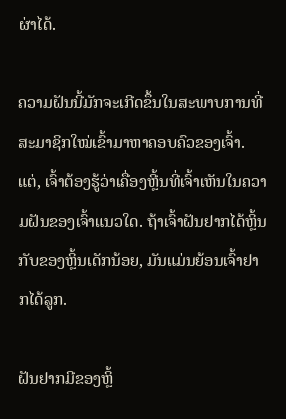ຜ່າໄດ້.

ຄວາມຝັນນີ້ມັກຈະເກີດຂຶ້ນໃນສະພາບການທີ່ສະມາຊິກໃໝ່ເຂົ້າມາຫາຄອບຄົວຂອງເຈົ້າ. ແຕ່, ເຈົ້າຕ້ອງຮູ້ວ່າເຄື່ອງຫຼີ້ນທີ່ເຈົ້າເຫັນໃນຄວາມຝັນຂອງເຈົ້າແນວໃດ. ຖ້າເຈົ້າຝັນຢາກໄດ້ຫຼິ້ນກັບຂອງຫຼິ້ນເດັກນ້ອຍ, ມັນແມ່ນຍ້ອນເຈົ້າຢາກໄດ້ລູກ.

ຝັນຢາກມີຂອງຫຼິ້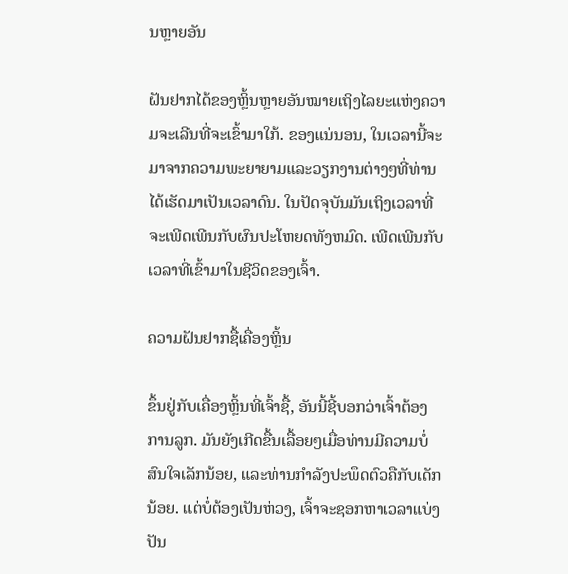ນຫຼາຍອັນ

ຝັນຢາກໄດ້ຂອງຫຼິ້ນຫຼາຍອັນໝາຍເຖິງໄລຍະແຫ່ງຄວາມຈະເລີນທີ່ຈະເຂົ້າມາໃກ້. ຂອງແນ່ນອນ, ໃນເວລານີ້ຈະມາຈາກຄວາມພະຍາຍາມແລະວຽກງານຕ່າງໆທີ່ທ່ານໄດ້ເຮັດມາເປັນເວລາດົນ. ໃນປັດຈຸບັນມັນເຖິງເວລາທີ່ຈະເພີດເພີນກັບຜົນປະໂຫຍດທັງຫມົດ. ເພີດເພີນກັບເວລາທີ່ເຂົ້າມາໃນຊີວິດຂອງເຈົ້າ.

ຄວາມຝັນຢາກຊື້ເຄື່ອງຫຼິ້ນ

ຂຶ້ນຢູ່ກັບເຄື່ອງຫຼິ້ນທີ່ເຈົ້າຊື້, ອັນນີ້ຊີ້ບອກວ່າເຈົ້າຕ້ອງການລູກ. ມັນຍັງເກີດຂື້ນເລື້ອຍໆເມື່ອທ່ານມີຄວາມບໍ່ສົນໃຈເລັກນ້ອຍ, ແລະທ່ານກໍາລັງປະພຶດຕົວຄືກັບເດັກນ້ອຍ. ແຕ່ບໍ່ຕ້ອງເປັນຫ່ວງ, ເຈົ້າຈະຊອກຫາເວລາແບ່ງປັນ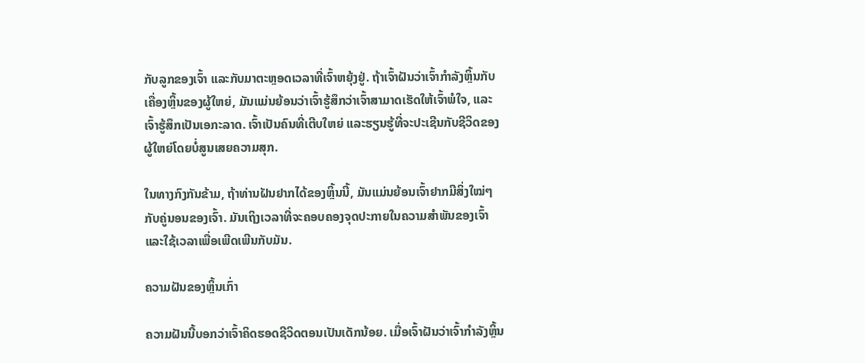ກັບລູກຂອງເຈົ້າ ແລະກັບມາຕະຫຼອດເວລາທີ່ເຈົ້າຫຍຸ້ງຢູ່. ຖ້າເຈົ້າຝັນວ່າເຈົ້າກຳລັງຫຼິ້ນກັບເຄື່ອງຫຼິ້ນຂອງຜູ້ໃຫຍ່, ມັນແມ່ນຍ້ອນວ່າເຈົ້າຮູ້ສຶກວ່າເຈົ້າສາມາດເຮັດໃຫ້ເຈົ້າພໍໃຈ, ແລະເຈົ້າຮູ້ສຶກເປັນເອກະລາດ. ເຈົ້າເປັນຄົນທີ່ເຕີບໃຫຍ່ ແລະຮຽນຮູ້ທີ່ຈະປະເຊີນກັບຊີວິດຂອງຜູ້ໃຫຍ່ໂດຍບໍ່ສູນເສຍຄວາມສຸກ.

ໃນທາງກົງກັນຂ້າມ, ຖ້າທ່ານຝັນຢາກໄດ້ຂອງຫຼິ້ນນີ້, ມັນແມ່ນຍ້ອນເຈົ້າຢາກມີສິ່ງໃໝ່ໆກັບຄູ່ນອນຂອງເຈົ້າ. ມັນເຖິງເວລາທີ່ຈະຄອບຄອງຈຸດປະກາຍໃນຄວາມສຳພັນຂອງເຈົ້າ ແລະໃຊ້ເວລາເພື່ອເພີດເພີນກັບມັນ.

ຄວາມຝັນຂອງຫຼິ້ນເກົ່າ

ຄວາມຝັນນີ້ບອກວ່າເຈົ້າຄິດຮອດຊີວິດຕອນເປັນເດັກນ້ອຍ. ເມື່ອເຈົ້າຝັນວ່າເຈົ້າກຳລັງຫຼິ້ນ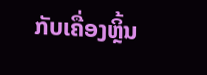ກັບເຄື່ອງຫຼິ້ນ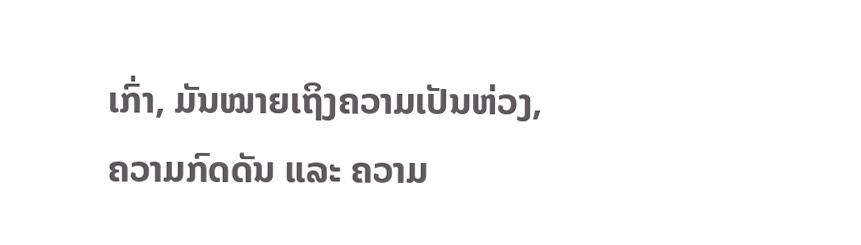ເກົ່າ, ມັນໝາຍເຖິງຄວາມເປັນຫ່ວງ, ຄວາມກົດດັນ ແລະ ຄວາມ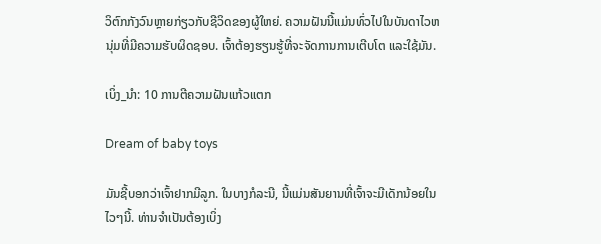ວິຕົກກັງວົນຫຼາຍກ່ຽວກັບຊີວິດຂອງຜູ້ໃຫຍ່. ຄວາມຝັນນີ້ແມ່ນທົ່ວໄປໃນບັນດາໄວຫນຸ່ມທີ່ມີຄວາມຮັບຜິດຊອບ. ເຈົ້າຕ້ອງຮຽນຮູ້ທີ່ຈະຈັດການການເຕີບໂຕ ແລະໃຊ້ມັນ.

ເບິ່ງ_ນຳ: 10 ການຕີຄວາມຝັນແກ້ວແຕກ

Dream of baby toys

ມັນຊີ້ບອກວ່າເຈົ້າຢາກມີລູກ. ໃນບາງກໍລະນີ, ນີ້ແມ່ນສັນຍານທີ່ເຈົ້າຈະມີເດັກນ້ອຍໃນໄວໆນີ້. ທ່ານຈໍາເປັນຕ້ອງເບິ່ງ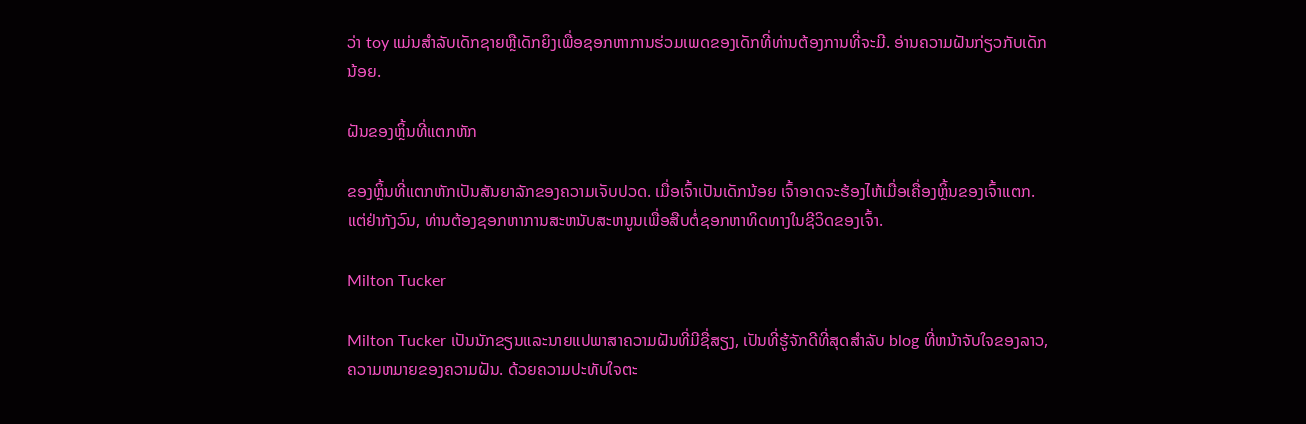ວ່າ toy ແມ່ນສໍາລັບເດັກຊາຍຫຼືເດັກຍິງເພື່ອຊອກຫາການຮ່ວມເພດຂອງເດັກທີ່ທ່ານຕ້ອງການທີ່ຈະມີ. ອ່ານຄວາມຝັນກ່ຽວກັບເດັກນ້ອຍ.

ຝັນຂອງຫຼິ້ນທີ່ແຕກຫັກ

ຂອງຫຼິ້ນທີ່ແຕກຫັກເປັນສັນຍາລັກຂອງຄວາມເຈັບປວດ. ເມື່ອເຈົ້າເປັນເດັກນ້ອຍ ເຈົ້າອາດຈະຮ້ອງໄຫ້ເມື່ອເຄື່ອງຫຼິ້ນຂອງເຈົ້າແຕກ. ແຕ່ຢ່າກັງວົນ, ທ່ານຕ້ອງຊອກຫາການສະຫນັບສະຫນູນເພື່ອສືບຕໍ່ຊອກຫາທິດທາງໃນຊີວິດຂອງເຈົ້າ.

Milton Tucker

Milton Tucker ເປັນນັກຂຽນແລະນາຍແປພາສາຄວາມຝັນທີ່ມີຊື່ສຽງ, ເປັນທີ່ຮູ້ຈັກດີທີ່ສຸດສໍາລັບ blog ທີ່ຫນ້າຈັບໃຈຂອງລາວ, ຄວາມຫມາຍຂອງຄວາມຝັນ. ດ້ວຍຄວາມປະທັບໃຈຕະ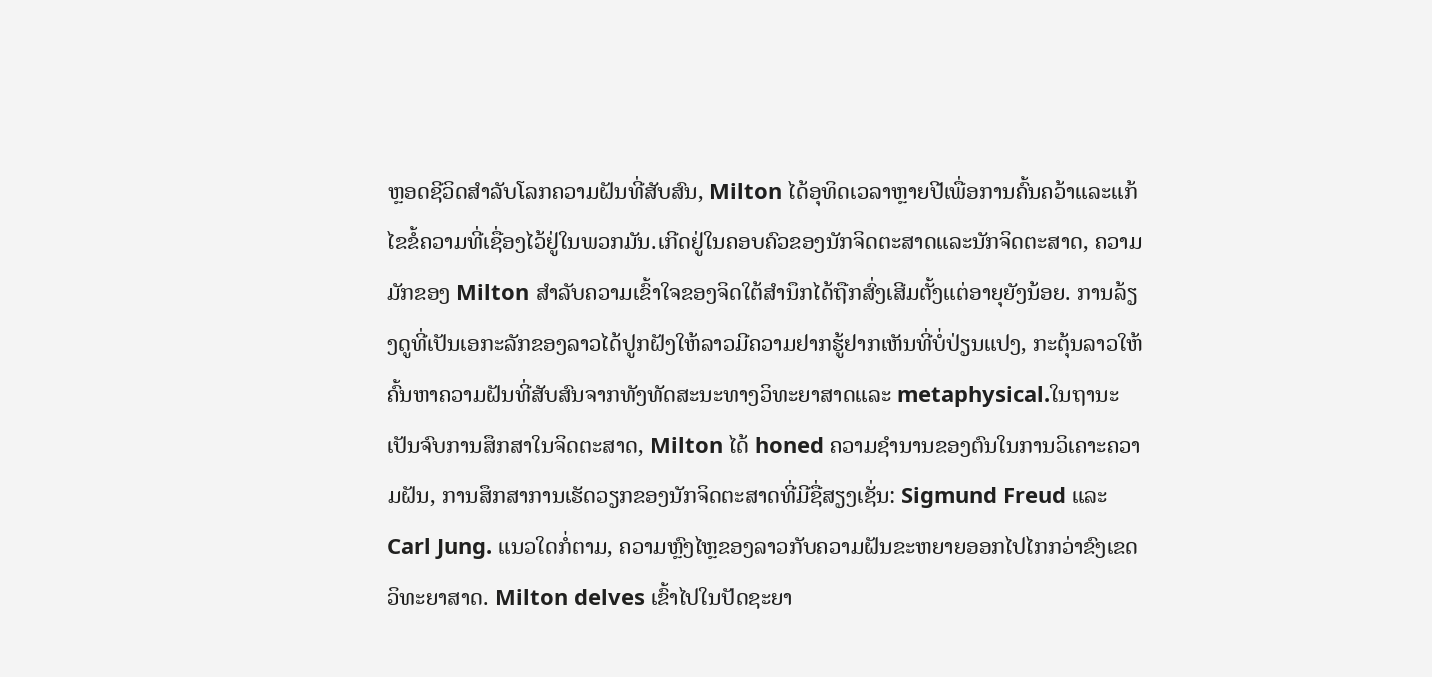ຫຼອດຊີວິດສໍາລັບໂລກຄວາມຝັນທີ່ສັບສົນ, Milton ໄດ້ອຸທິດເວລາຫຼາຍປີເພື່ອການຄົ້ນຄວ້າແລະແກ້ໄຂຂໍ້ຄວາມທີ່ເຊື່ອງໄວ້ຢູ່ໃນພວກມັນ.ເກີດຢູ່ໃນຄອບຄົວຂອງນັກຈິດຕະສາດແລະນັກຈິດຕະສາດ, ຄວາມມັກຂອງ Milton ສໍາລັບຄວາມເຂົ້າໃຈຂອງຈິດໃຕ້ສໍານຶກໄດ້ຖືກສົ່ງເສີມຕັ້ງແຕ່ອາຍຸຍັງນ້ອຍ. ການລ້ຽງດູທີ່ເປັນເອກະລັກຂອງລາວໄດ້ປູກຝັງໃຫ້ລາວມີຄວາມຢາກຮູ້ຢາກເຫັນທີ່ບໍ່ປ່ຽນແປງ, ກະຕຸ້ນລາວໃຫ້ຄົ້ນຫາຄວາມຝັນທີ່ສັບສົນຈາກທັງທັດສະນະທາງວິທະຍາສາດແລະ metaphysical.ໃນຖານະເປັນຈົບການສຶກສາໃນຈິດຕະສາດ, Milton ໄດ້ honed ຄວາມຊໍານານຂອງຕົນໃນການວິເຄາະຄວາມຝັນ, ການສຶກສາການເຮັດວຽກຂອງນັກຈິດຕະສາດທີ່ມີຊື່ສຽງເຊັ່ນ: Sigmund Freud ແລະ Carl Jung. ແນວໃດກໍ່ຕາມ, ຄວາມຫຼົງໄຫຼຂອງລາວກັບຄວາມຝັນຂະຫຍາຍອອກໄປໄກກວ່າຂົງເຂດວິທະຍາສາດ. Milton delves ເຂົ້າໄປໃນປັດຊະຍາ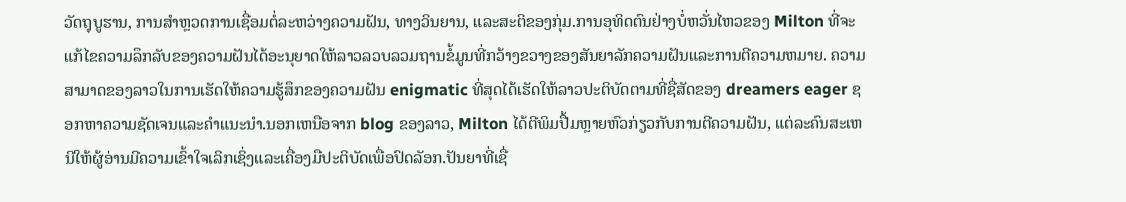ວັດຖຸບູຮານ, ການສໍາຫຼວດການເຊື່ອມຕໍ່ລະຫວ່າງຄວາມຝັນ, ທາງວິນຍານ, ແລະສະຕິຂອງກຸ່ມ.ການອຸທິດຕົນຢ່າງບໍ່ຫວັ່ນໄຫວຂອງ Milton ທີ່ຈະແກ້ໄຂຄວາມລຶກລັບຂອງຄວາມຝັນໄດ້ອະນຸຍາດໃຫ້ລາວລວບລວມຖານຂໍ້ມູນທີ່ກວ້າງຂວາງຂອງສັນຍາລັກຄວາມຝັນແລະການຕີຄວາມຫມາຍ. ຄວາມສາມາດຂອງລາວໃນການເຮັດໃຫ້ຄວາມຮູ້ສຶກຂອງຄວາມຝັນ enigmatic ທີ່ສຸດໄດ້ເຮັດໃຫ້ລາວປະຕິບັດຕາມທີ່ຊື່ສັດຂອງ dreamers eager ຊອກຫາຄວາມຊັດເຈນແລະຄໍາແນະນໍາ.ນອກເຫນືອຈາກ blog ຂອງລາວ, Milton ໄດ້ຕີພິມປື້ມຫຼາຍຫົວກ່ຽວກັບການຕີຄວາມຝັນ, ແຕ່ລະຄົນສະເຫນີໃຫ້ຜູ້ອ່ານມີຄວາມເຂົ້າໃຈເລິກເຊິ່ງແລະເຄື່ອງມືປະຕິບັດເພື່ອປົດລັອກ.ປັນຍາທີ່ເຊື່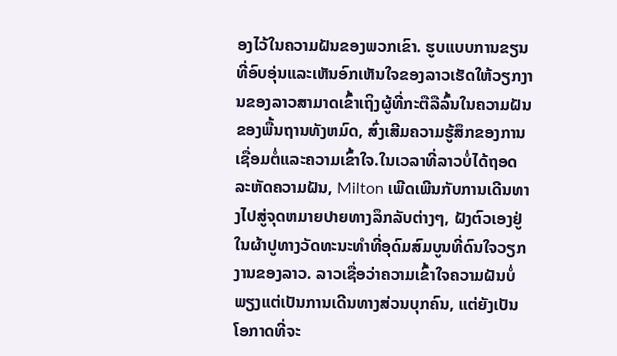ອງໄວ້ໃນຄວາມຝັນຂອງພວກເຂົາ. ຮູບແບບການຂຽນທີ່ອົບອຸ່ນແລະເຫັນອົກເຫັນໃຈຂອງລາວເຮັດໃຫ້ວຽກງານຂອງລາວສາມາດເຂົ້າເຖິງຜູ້ທີ່ກະຕືລືລົ້ນໃນຄວາມຝັນຂອງພື້ນຖານທັງຫມົດ, ສົ່ງເສີມຄວາມຮູ້ສຶກຂອງການເຊື່ອມຕໍ່ແລະຄວາມເຂົ້າໃຈ.ໃນເວລາທີ່ລາວບໍ່ໄດ້ຖອດລະຫັດຄວາມຝັນ, Milton ເພີດເພີນກັບການເດີນທາງໄປສູ່ຈຸດຫມາຍປາຍທາງລຶກລັບຕ່າງໆ, ຝັງຕົວເອງຢູ່ໃນຜ້າປູທາງວັດທະນະທໍາທີ່ອຸດົມສົມບູນທີ່ດົນໃຈວຽກງານຂອງລາວ. ລາວເຊື່ອວ່າຄວາມເຂົ້າໃຈຄວາມຝັນບໍ່ພຽງແຕ່ເປັນການເດີນທາງສ່ວນບຸກຄົນ, ແຕ່ຍັງເປັນໂອກາດທີ່ຈະ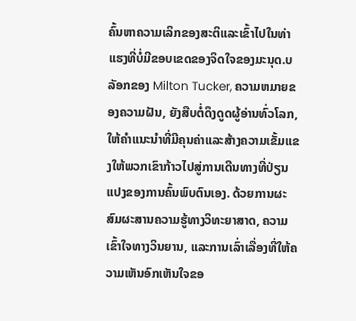ຄົ້ນຫາຄວາມເລິກຂອງສະຕິແລະເຂົ້າໄປໃນທ່າແຮງທີ່ບໍ່ມີຂອບເຂດຂອງຈິດໃຈຂອງມະນຸດ.ບລັອກຂອງ Milton Tucker, ຄວາມຫມາຍຂອງຄວາມຝັນ, ຍັງສືບຕໍ່ດຶງດູດຜູ້ອ່ານທົ່ວໂລກ, ໃຫ້ຄໍາແນະນໍາທີ່ມີຄຸນຄ່າແລະສ້າງຄວາມເຂັ້ມແຂງໃຫ້ພວກເຂົາກ້າວໄປສູ່ການເດີນທາງທີ່ປ່ຽນແປງຂອງການຄົ້ນພົບຕົນເອງ. ດ້ວຍການຜະສົມຜະສານຄວາມຮູ້ທາງວິທະຍາສາດ, ຄວາມເຂົ້າໃຈທາງວິນຍານ, ແລະການເລົ່າເລື່ອງທີ່ໃຫ້ຄວາມເຫັນອົກເຫັນໃຈຂອ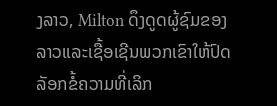ງລາວ, Milton ດຶງດູດຜູ້ຊົມຂອງລາວແລະເຊື້ອເຊີນພວກເຂົາໃຫ້ປົດລັອກຂໍ້ຄວາມທີ່ເລິກ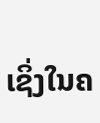ເຊິ່ງໃນຄ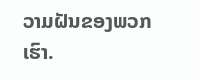ວາມຝັນຂອງພວກເຮົາ.